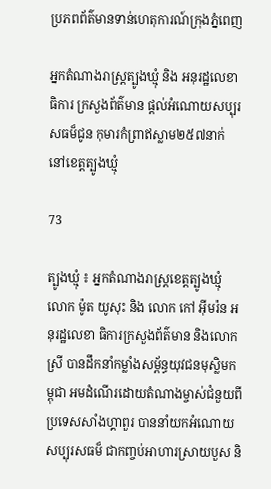ប្រភពព័ត៌មានទាន់ហេតុការណ៍ក្រុងភ្នំពេញ

អ្នកតំណាងរាស្ដ្រត្បូងឃ្មុំ និង អនុរដ្ឋលេខាធិការ ក្រសួងព័ត៌មាន ផ្ដល់អំណោយសប្បុរសធម៏ជូន កុមារកំព្រាឥស្លាម២៥៧នាក់ នៅខេត្តត្បូងឃ្មុំ

73

ត្បូងឃ្មុំ ៖ អ្នកតំណាងរាស្ដ្រខេត្ដត្បូងឃ្មុំ លោក ម៉ូត យូសុះ និង លោក កៅ អ៊ីមរ៉ន អនុរដ្ឋលេខា ធិការក្រសួងព័ត៌មាន និងលោកស្រី បានដឹកនាំកម្លាំងសម្ព័ន្ធយុវជនមុស្លិមកម្ពុជា អមដំណើរដោយតំណាងម្ចាស់ជំនួយពីប្រទេសសាំងហ្គាពួរ បាននាំយកអំណោយសប្បុរសធម៏ ជាកញ្ចប់អាហារស្រាយបួស និ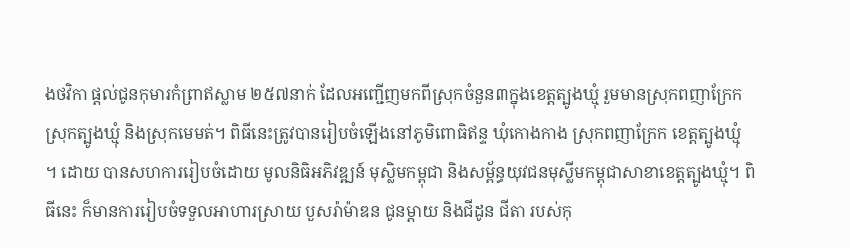ងថវិកា ផ្ដល់ជូនកុមារកំព្រាឥស្លាម ២៥៧នាក់ ដែលអញ្ជើញមកពីស្រុកចំនួន៣ក្នុងខេត្តត្បូងឃ្មុំ រួមមានស្រុកពញាក្រែក ស្រុកត្បូងឃ្មុំ និងស្រុកមេមត់។ ពិធីនេះត្រូវបានរៀបចំឡើងនៅភូមិពោធិឥន្ទ ឃុំកោងកាង ស្រុកពញាក្រែក ខេត្តត្បូងឃ្មុំ ។ ដោយ បានសហការរៀបចំដោយ មូលនិធិអភិវឌ្ឍន៍ មុស្លិមកម្ពុជា និងសម្ព័ន្ធយុវជនមុស្លីមកម្ពុជាសាខាខេត្តត្បូងឃ្មុំ។ ពិធីនេះ ក៏មានការរៀបចំទទួលអាហារស្រាយ បួសរ៉ាម៉ាឌន ជូនម្តាយ និងជីដូន ជីតា របស់កុ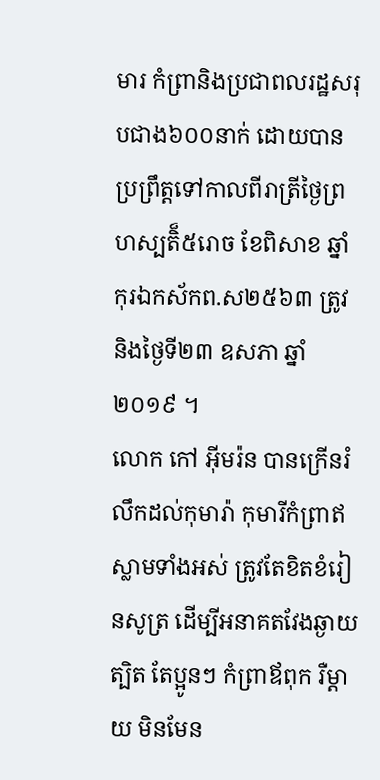មារ កំព្រានិងប្រជាពលរដ្ឋសរុបជាង៦០០នាក់ ដោយបានប្រព្រឹត្ដទៅកាលពីរាត្រីថ្ងៃព្រហស្បតិ៏៥រោច ខែពិសាខ ឆ្នាំកុរឯកស័កព.ស២៥៦៣ ត្រូវនិងថ្ងៃទី២៣ ឧសភា ឆ្នាំ២០១៩ ។
លោក កៅ អ៊ីមរ៉ន បានក្រើនរំលឹកដល់កុមារ៉ា កុមារីកំព្រាឥស្លាមទាំងអស់ ត្រូវតែខិតខំរៀនសូត្រ ដើម្បីអនាគតវែងឆ្ងាយ ត្បិត តែប្អូនៗ កំព្រាឪពុក រឺម្តាយ មិនមែន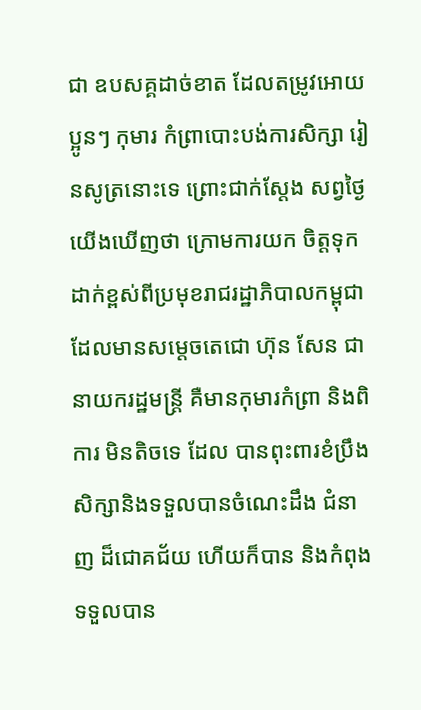ជា ឧបសគ្គដាច់ខាត ដែលតម្រូវអោយប្អូនៗ កុមារ កំព្រាបោះបង់ការសិក្សា រៀនសូត្រនោះទេ ព្រោះជាក់ស្តែង សព្វថ្ងៃយើងឃើញថា ក្រោមការយក ចិត្តទុកដាក់ខ្ពស់ពីប្រមុខរាជរដ្ឋាភិបាលកម្ពុជា ដែលមានសម្តេចតេជោ ហ៊ុន សែន ជានាយករដ្ឋមន្រ្តី គឺមានកុមារកំព្រា និងពិការ មិនតិចទេ ដែល បានពុះពារខំប្រឹងសិក្សានិងទទួលបានចំណេះដឹង ជំនាញ ដ៏ជោគជ័យ ហើយក៏បាន និងកំពុងទទួលបាន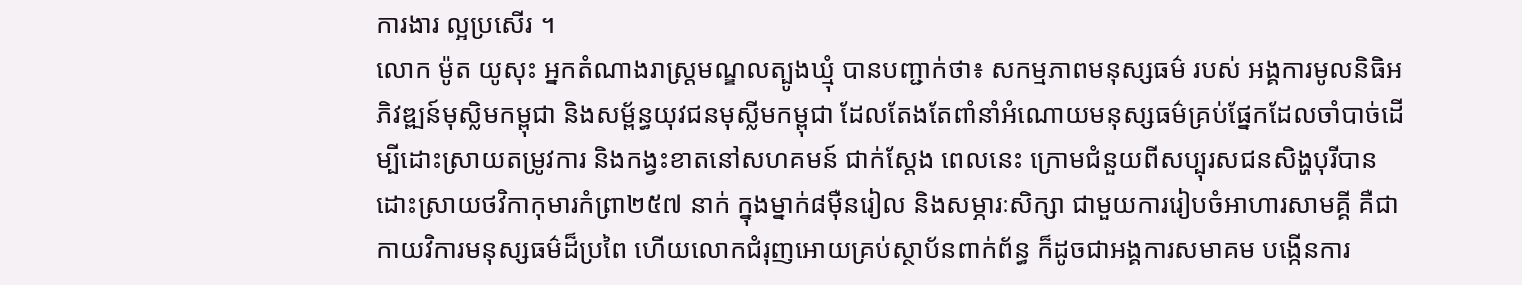ការងារ ល្អប្រសើរ ។
លោក ម៉ូត យូសុះ អ្នកតំណាងរាស្ដ្រមណ្ឌលត្បូងឃ្មុំ បានបញ្ជាក់ថា៖ សកម្មភាពមនុស្សធម៌ របស់ អង្គការមូលនិធិអភិវឌ្ឍន៍មុស្លិមកម្ពុជា និងសម្ព័ន្ធយុវជនមុស្លីមកម្ពុជា ដែលតែងតែពាំនាំអំណោយមនុស្សធម៌គ្រប់ផ្នែកដែលចាំបាច់ដើម្បីដោះស្រាយតម្រូវការ និងកង្វះខាតនៅសហគមន៍ ជាក់ស្តែង ពេលនេះ ក្រោមជំនួយពីសប្បុរសជនសិង្ហបុរីបានដោះស្រាយថវិកាកុមារកំព្រា២៥៧ នាក់ ក្នុងម្នាក់៨ម៉ឺនរៀល និងសម្ភារៈសិក្សា ជាមួយការរៀបចំអាហារសាមគ្គី គឺជាកាយវិការមនុស្សធម៌ដ៏ប្រពៃ ហើយលោកជំរុញអោយគ្រប់ស្ថាប័នពាក់ព័ន្ធ ក៏ដូចជាអង្គការសមាគម បង្កើនការ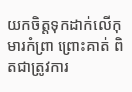យកចិត្តទុកដាក់លើកុមារកំព្រា ព្រោះគាត់ ពិតជាត្រូវការ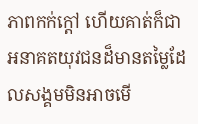ភាពកក់ក្តៅ ហើយគាត់ក៏ជាអនាគតយុវជនដ៏មានតម្លៃដែលសង្គមមិនអាចមើ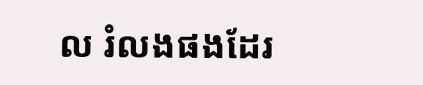ល រំលងផងដែរ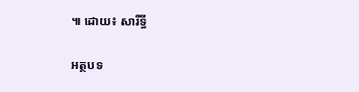៕ ដោយ៖ សារីទ្ធី

អត្ថបទ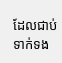ដែលជាប់ទាក់ទង